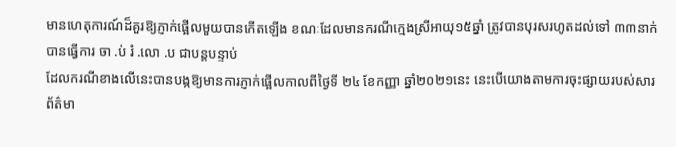មានហេតុការណ៍ដ៏គួរឱ្យភ្ញាក់ផ្អើលមួយបានកើតឡើង ខណៈដែលមានករណីក្មេងស្រីអាយុ១៥ឆ្នាំ ត្រូវបានបុរសរហូតដល់ទៅ ៣៣នាក់បានធ្វើការ ចា .ប់ រំ .លោ .ប ជាបន្តបន្ទាប់
ដែលករណីខាងលើនេះបានបង្កឱ្យមានការភ្ញាក់ផ្អើលកាលពីថ្ងៃទី ២៤ ខែកញ្ញា ឆ្នាំ២០២១នេះ នេះបើយោងតាមការចុះផ្សាយរបស់សារព័ត៌មា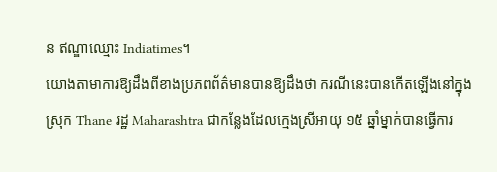ន ឥណ្ឌាឈ្មោះ Indiatimes។
យោងតាមាការឱ្យដឹងពីខាងប្រភពព័ត៌មានបានឱ្យដឹងថា ករណីនេះបានកើតឡើងនៅក្នុងស្រុក Thane រដ្ឋ Maharashtra ជាកន្លែងដែលក្មេងស្រីអាយុ ១៥ ឆ្នាំម្នាក់បានធ្វើការ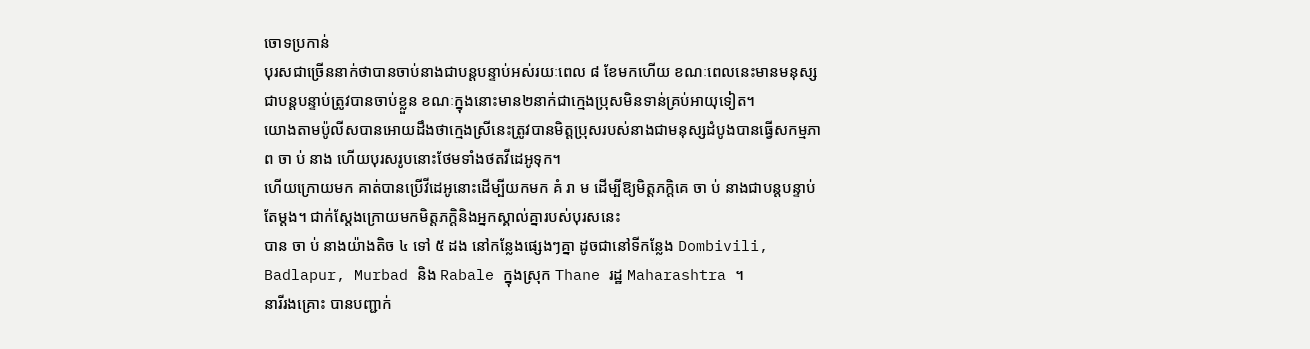ចោទប្រកាន់
បុរសជាច្រើននាក់ថាបានចាប់នាងជាបន្តបន្ទាប់អស់រយៈពេល ៨ ខែមកហើយ ខណៈពេលនេះមានមនុស្សជាបន្តបន្ទាប់ត្រូវបានចាប់ខ្លួន ខណៈក្នុងនោះមាន២នាក់ជាក្មេងប្រុសមិនទាន់គ្រប់អាយុទៀត។
យោងតាមប៉ូលីសបានអោយដឹងថាក្មេងស្រីនេះត្រូវបានមិត្តប្រុសរបស់នាងជាមនុស្សដំបូងបានធ្វើសកម្មភាព ចា ប់ នាង ហើយបុរសរូបនោះថែមទាំងថតវីដេអូទុក។
ហើយក្រោយមក គាត់បានប្រើវីដេអូនោះដើម្បីយកមក គំ រា ម ដើម្បីឱ្យមិត្តភក្តិគេ ចា ប់ នាងជាបន្តបន្ទាប់តែម្តង។ ជាក់ស្តែងក្រោយមកមិត្តភក្តិនិងអ្នកស្គាល់គ្នារបស់បុរសនេះ
បាន ចា ប់ នាងយ៉ាងតិច ៤ ទៅ ៥ ដង នៅកន្លែងផ្សេងៗគ្នា ដូចជានៅទីកន្លែង Dombivili, Badlapur, Murbad និង Rabale ក្នុងស្រុក Thane រដ្ឋ Maharashtra ។
នារីរងគ្រោះ បានបញ្ជាក់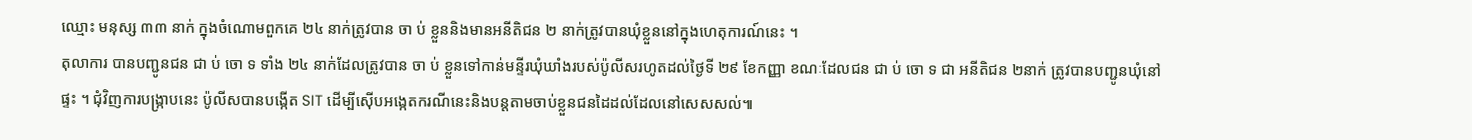ឈ្មោះ មនុស្ស ៣៣ នាក់ ក្នុងចំណោមពួកគេ ២៤ នាក់ត្រូវបាន ចា ប់ ខ្លួននិងមានអនីតិជន ២ នាក់ត្រូវបានឃុំខ្លួននៅក្នុងហេតុការណ៍នេះ ។
តុលាការ បានបញ្ជូនជន ជា ប់ ចោ ទ ទាំង ២៤ នាក់ដែលត្រូវបាន ចា ប់ ខ្លួនទៅកាន់មន្ទីរឃុំឃាំងរបស់ប៉ូលីសរហូតដល់ថ្ងៃទី ២៩ ខែកញ្ញា ខណៈដែលជន ជា ប់ ចោ ទ ជា អនីតិជន ២នាក់ ត្រូវបានបញ្ជូនឃុំនៅផ្ទះ ។ ជុំវិញការបង្ក្រាបនេះ ប៉ូលីសបានបង្កើត SIT ដើម្បីស៊ើបអង្កេតករណីនេះនិងបន្តតាមចាប់ខ្លួនជនដៃដល់ដែលនៅសេសសល់៕